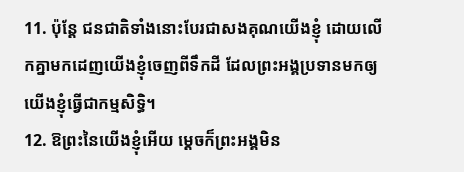11. ប៉ុន្តែ ជនជាតិទាំងនោះបែរជាសងគុណយើងខ្ញុំ ដោយលើកគ្នាមកដេញយើងខ្ញុំចេញពីទឹកដី ដែលព្រះអង្គប្រទានមកឲ្យយើងខ្ញុំធ្វើជាកម្មសិទ្ធិ។
12. ឱព្រះនៃយើងខ្ញុំអើយ ម្ដេចក៏ព្រះអង្គមិន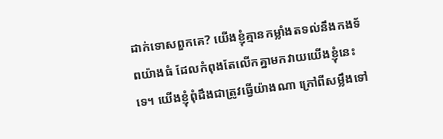ដាក់ទោសពួកគេ? យើងខ្ញុំគ្មានកម្លាំងតទល់នឹងកងទ័ពយ៉ាងធំ ដែលកំពុងតែលើកគ្នាមកវាយយើងខ្ញុំនេះទេ។ យើងខ្ញុំពុំដឹងជាត្រូវធ្វើយ៉ាងណា ក្រៅពីសម្លឹងទៅ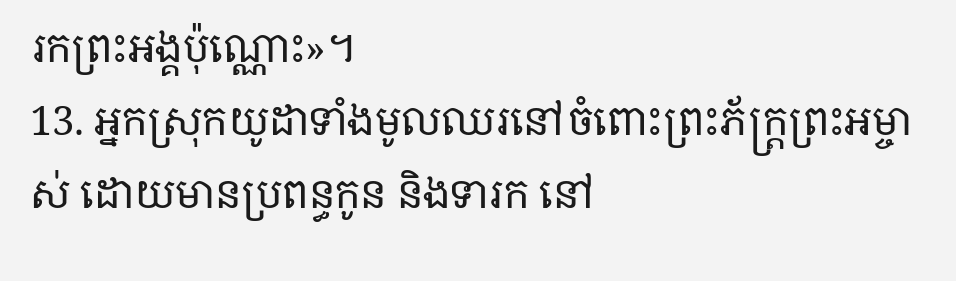រកព្រះអង្គប៉ុណ្ណោះ»។
13. អ្នកស្រុកយូដាទាំងមូលឈរនៅចំពោះព្រះភ័ក្ត្រព្រះអម្ចាស់ ដោយមានប្រពន្ធកូន និងទារក នៅ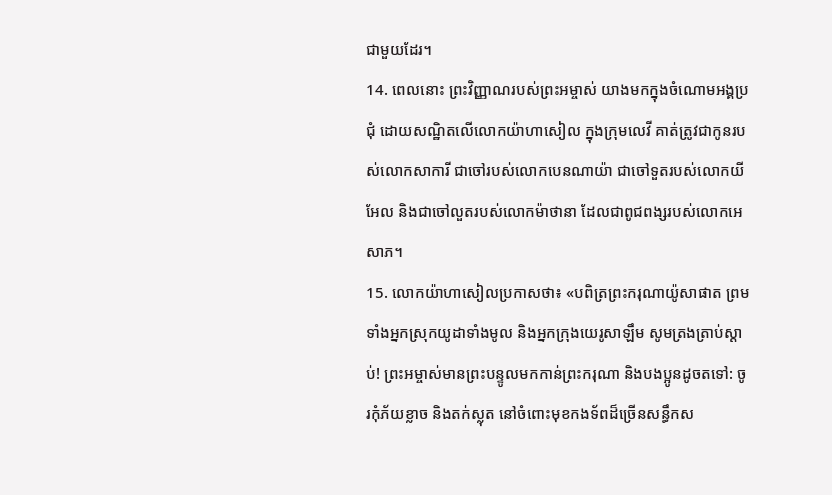ជាមួយដែរ។
14. ពេលនោះ ព្រះវិញ្ញាណរបស់ព្រះអម្ចាស់ យាងមកក្នុងចំណោមអង្គប្រជុំ ដោយសណ្ឋិតលើលោកយ៉ាហាសៀល ក្នុងក្រុមលេវី គាត់ត្រូវជាកូនរបស់លោកសាការី ជាចៅរបស់លោកបេនណាយ៉ា ជាចៅទួតរបស់លោកយីអែល និងជាចៅលួតរបស់លោកម៉ាថានា ដែលជាពូជពង្សរបស់លោកអេសាភ។
15. លោកយ៉ាហាសៀលប្រកាសថា៖ «បពិត្រព្រះករុណាយ៉ូសាផាត ព្រមទាំងអ្នកស្រុកយូដាទាំងមូល និងអ្នកក្រុងយេរូសាឡឹម សូមត្រងត្រាប់ស្ដាប់! ព្រះអម្ចាស់មានព្រះបន្ទូលមកកាន់ព្រះករុណា និងបងប្អូនដូចតទៅ: ចូរកុំភ័យខ្លាច និងតក់ស្លុត នៅចំពោះមុខកងទ័ពដ៏ច្រើនសន្ធឹកស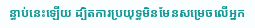ន្ធាប់នេះឡើយ ដ្បិតការប្រយុទ្ធមិនមែនសម្រេចលើអ្នក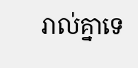រាល់គ្នាទេ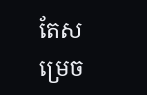តែសម្រេច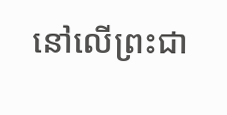នៅលើព្រះជា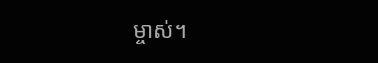ម្ចាស់។